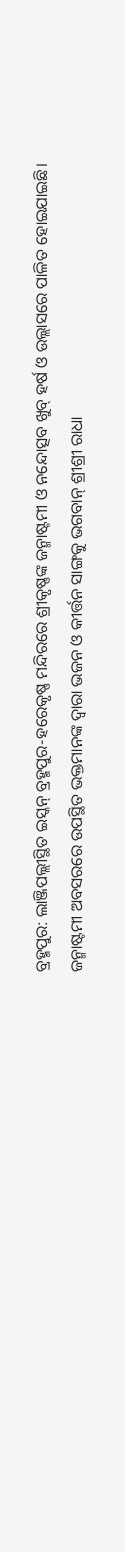ବ୍ରହ୍ମପୁର: ଲାଞ୍ଜିପଲ୍ଲୀସ୍ଥିତ ଇସ୍କନ୍ ବ୍ରହ୍ମପୁର-ହରେକୃଷ୍ଣ ମନ୍ଦିରରେ ଶ୍ରୀକୃଷ୍ଣଙ୍କ ଜନ୍ମାଷ୍ଟମୀ ଓ ନନ୍ଦୋତ୍ସବ ଖୁବ୍ ହର୍ଷ ଓ ଉଲ୍ଲାସରେ ପାଳିତ ହୋଇଯାଇଛି। ଜନ୍ମାଷ୍ଟମୀ ଅବସରରେ ଉପସ୍ଥିତ ଭକ୍ତମାନଙ୍କ ଦ୍ଵାରା ଭଜନ ଓ କୀର୍ତ୍ତନ ସାଙ୍ଗକୁ ଭଗବାନ୍ ଶ୍ରୀଶ୍ରୀ ରାଧା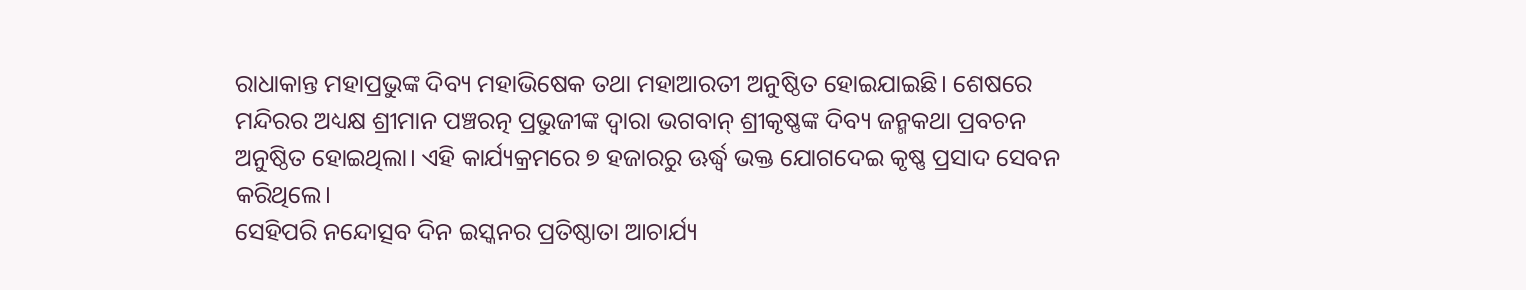ରାଧାକାନ୍ତ ମହାପ୍ରଭୁଙ୍କ ଦିବ୍ୟ ମହାଭିଷେକ ତଥା ମହାଆରତୀ ଅନୁଷ୍ଠିତ ହୋଇଯାଇଛି। ଶେଷରେ ମନ୍ଦିରର ଅଧ୍ୟକ୍ଷ ଶ୍ରୀମାନ ପଞ୍ଚରତ୍ନ ପ୍ରଭୁଜୀଙ୍କ ଦ୍ବାରା ଭଗବାନ୍ ଶ୍ରୀକୃଷ୍ଣଙ୍କ ଦିବ୍ୟ ଜନ୍ମକଥା ପ୍ରବଚନ ଅନୁଷ୍ଠିତ ହୋଇଥିଲା। ଏହି କାର୍ଯ୍ୟକ୍ରମରେ ୭ ହଜାରରୁ ଊର୍ଦ୍ଧ୍ବ ଭକ୍ତ ଯୋଗଦେଇ କୃଷ୍ଣ ପ୍ରସାଦ ସେବନ କରିଥିଲେ।
ସେହିପରି ନନ୍ଦୋତ୍ସବ ଦିନ ଇସ୍କନର ପ୍ରତିଷ୍ଠାତା ଆଚାର୍ଯ୍ୟ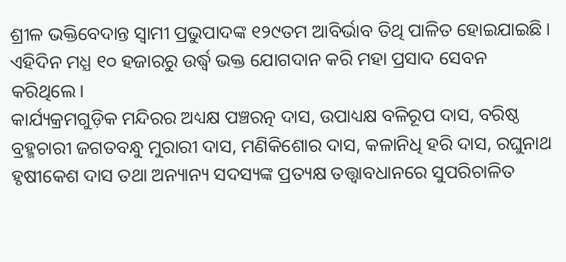ଶ୍ରୀଳ ଭକ୍ତିବେଦାନ୍ତ ସ୍ଵାମୀ ପ୍ରଭୁପାଦଙ୍କ ୧୨୯ତମ ଆବିର୍ଭାବ ତିଥି ପାଳିତ ହୋଇଯାଇଛି। ଏହିଦିନ ମଧ୍ଯ ୧୦ ହଜାରରୁ ଉର୍ଦ୍ଧ୍ବ ଭକ୍ତ ଯୋଗଦାନ କରି ମହା ପ୍ରସାଦ ସେବନ କରିଥିଲେ।
କାର୍ଯ୍ୟକ୍ରମଗୁଡ଼ିକ ମନ୍ଦିରର ଅଧ୍ୟକ୍ଷ ପଞ୍ଚରତ୍ନ ଦାସ, ଉପାଧ୍ୟକ୍ଷ ବଳିରୂପ ଦାସ, ବରିଷ୍ଠ ବ୍ରହ୍ମଚାରୀ ଜଗତବନ୍ଧୁ ମୁରାରୀ ଦାସ, ମଣିକିଶୋର ଦାସ, କଳାନିଧି ହରି ଦାସ, ରଘୁନାଥ ହୃଷୀକେଶ ଦାସ ତଥା ଅନ୍ୟାନ୍ୟ ସଦସ୍ୟଙ୍କ ପ୍ରତ୍ୟକ୍ଷ ତତ୍ତ୍ଵାବଧାନରେ ସୁପରିଚାଳିତ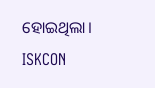ହୋଇଥିଲା।
ISKCON